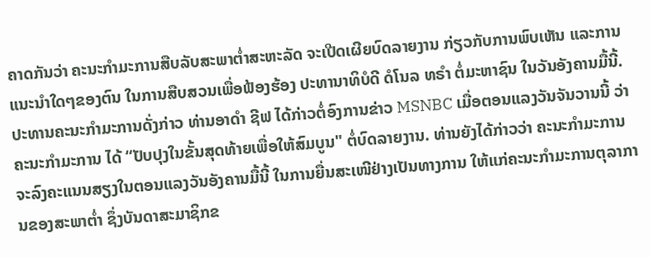ຄາດກັນວ່າ ຄະນະກຳມະການສືບລັບສະພາຕ່ຳສະຫະລັດ ຈະເປີດເຜີຍບົດລາຍງານ ກ່ຽວກັບການພົບເຫັນ ແລະການແນະນຳໃດໆຂອງຕົນ ໃນການສືບສວນເພື່ອຟ້ອງຮ້ອງ ປະທານາທິບໍດີ ດໍໂນລ ທຣຳ ຕໍ່ມະຫາຊົນ ໃນວັນອັງຄານມື້ນີ້.
ປະທານຄະນະກຳມະການດັ່ງກ່າວ ທ່ານອາດຳ ຊີຟ ໄດ້ກ່າວຕໍ່ອົງການຂ່າວ MSNBC ເມື່ອຕອນແລງວັນຈັນວານນີ້ ວ່າ ຄະນະກຳມະການ ໄດ້ “ປັບປຸງໃນຂັ້ນສຸດທ້າຍເພື່ອໃຫ້ສົມບູນ" ຕໍ່ບົດລາຍງານ. ທ່ານຍັງໄດ້ກ່າວວ່າ ຄະນະກຳມະການ ຈະລົງຄະແນນສຽງໃນຕອນແລງວັນອັງຄານມື້ນີ້ ໃນການຍື່ນສະເໜີຢ່າງເປັນທາງການ ໃຫ້ແກ່ຄະນະກຳມະການຕຸລາການຂອງສະພາຕ່ຳ ຊຶ່ງບັນດາສະມາຊິກຂ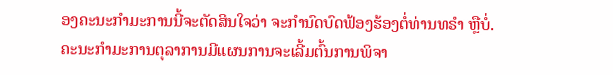ອງຄະນະກຳມະການນີ້ຈະຕັດສິນໃຈວ່າ ຈະກຳນົດບົດຟ້ອງຮ້ອງຕໍ່ທ່ານທຣຳ ຫຼືບໍ່.
ຄະນະກຳມະການຕຸລາການມີແຜນການຈະເລີ້ມຕົ້ນການພິຈາ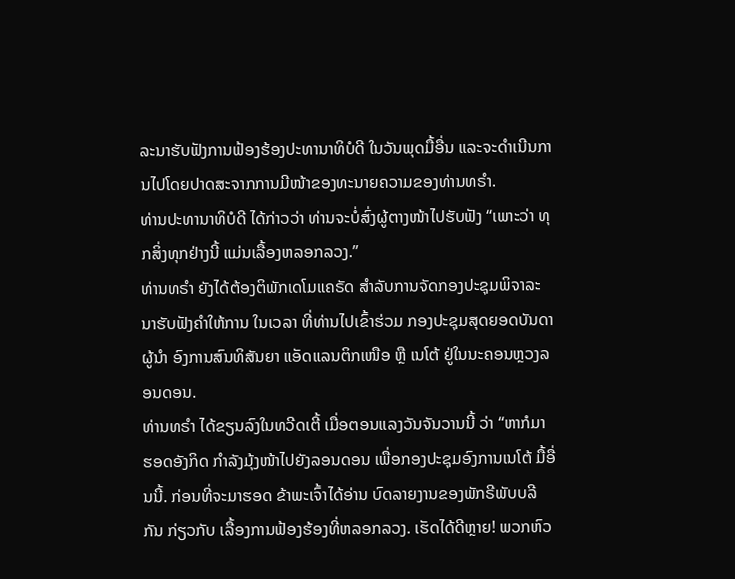ລະນາຮັບຟັງການຟ້ອງຮ້ອງປະທານາທິບໍດີ ໃນວັນພຸດມື້ອື່ນ ແລະຈະດຳເນີນການໄປໂດຍປາດສະຈາກການມີໜ້າຂອງທະນາຍຄວາມຂອງທ່ານທຣຳ.
ທ່ານປະທານາທິບໍດີ ໄດ້ກ່າວວ່າ ທ່ານຈະບໍ່ສົ່ງຜູ້ຕາງໜ້າໄປຮັບຟັງ “ເພາະວ່າ ທຸກສິ່ງທຸກຢ່າງນີ້ ແມ່ນເລື້ອງຫລອກລວງ.”
ທ່ານທຣຳ ຍັງໄດ້ຕ້ອງຕິພັກເດໂມແຄຣັດ ສຳລັບການຈັດກອງປະຊຸມພິຈາລະນາຮັບຟັງຄຳໃຫ້ການ ໃນເວລາ ທີ່ທ່ານໄປເຂົ້າຮ່ວມ ກອງປະຊຸມສຸດຍອດບັນດາຜູ້ນຳ ອົງການສົນທິສັນຍາ ແອັດແລນຕິກເໜືອ ຫຼື ເນໂຕ້ ຢູ່ໃນນະຄອນຫຼວງລອນດອນ.
ທ່ານທຣຳ ໄດ້ຂຽນລົງໃນທວີດເຕີ້ ເມື່ອຕອນແລງວັນຈັນວານນີ້ ວ່າ “ຫາກໍມາຮອດອັງກິດ ກຳລັງມຸ້ງໜ້າໄປຍັງລອນດອນ ເພື່ອກອງປະຊຸມອົງການເນໂຕ້ ມື້ອື່ນນີ້. ກ່ອນທີ່ຈະມາຮອດ ຂ້າພະເຈົ້າໄດ້ອ່ານ ບົດລາຍງານຂອງພັກຣີພັບບລີກັນ ກ່ຽວກັບ ເລື້ອງການຟ້ອງຮ້ອງທີ່ຫລອກລວງ. ເຮັດໄດ້ດີຫຼາຍ! ພວກຫົວ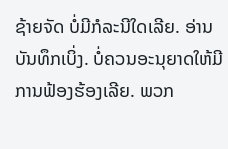ຊ້າຍຈັດ ບໍ່ມີກໍລະນີໃດເລີຍ. ອ່ານບັນທຶກເບິ່ງ. ບໍ່ຄວນອະນຸຍາດໃຫ້ມີການຟ້ອງຮ້ອງເລີຍ. ພວກ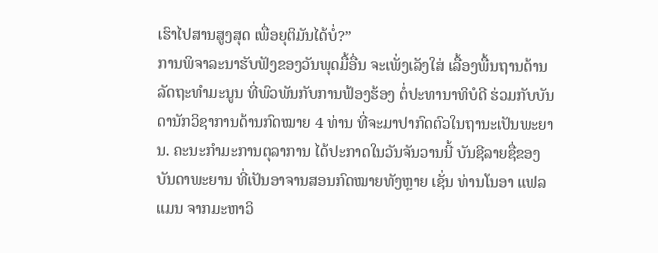ເຮົາໄປສານສູງສຸດ ເພື່ອຍຸຕິມັນໄດ້ບໍ່?”
ການພິຈາລະນາຮັບຟັງຂອງວັນພຸດມື້ອື່ນ ຈະເພັ່ງເລັງໃສ່ ເລື້ອງພື້ນຖານດ້ານລັດຖະທຳມະນູນ ທີ່ພົວພັນກັບການຟ້ອງຮ້ອງ ຕໍ່ປະທານາທິບໍດີ ຮ່ວມກັບບັນດານັກວິຊາການດ້ານກົດໝາຍ 4 ທ່ານ ທີ່ຈະມາປາກົດຕົວໃນຖານະເປັນພະຍານ. ຄະນະກຳມະການຕຸລາການ ໄດ້ປະກາດໃນວັນຈັນວານນີ້ ບັນຊີລາຍຊື່ຂອງບັນດາພະຍານ ທີ່ເປັນອາຈານສອນກົດໝາຍທັງຫຼາຍ ເຊັ່ນ ທ່ານໂນອາ ແຟລແມນ ຈາກມະຫາວິ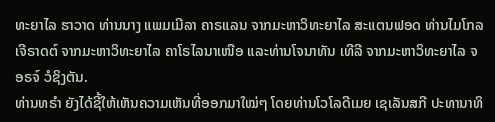ທະຍາໄລ ຮາວາດ ທ່ານນາງ ແພມເມີລາ ຄາຣແລນ ຈາກມະຫາວິທະຍາໄລ ສະແຕນຟອດ ທ່ານໄມໂກລ ເຈີຣາດຕ໌ ຈາກມະຫາວິທະຍາໄລ ຄາໂຣໄລນາເໜືອ ແລະທ່ານໂຈນາທັນ ເທີລີ ຈາກມະຫາວິທະຍາໄລ ຈອຣຈ໌ ວໍຊິງຕັນ.
ທ່ານທຣຳ ຍັງໄດ້ຊີ້ໃຫ້ເຫັນຄວາມເຫັນທີ່ອອກມາໃໝ່ໆ ໂດຍທ່ານໂວໂລດີເມຍ ເຊເລັນສກີ ປະທານາທິ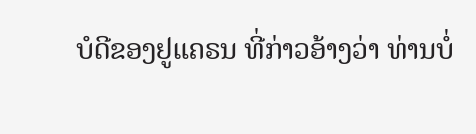ບໍດີຂອງຢູແຄຣນ ທີ່ກ່າວອ້າງວ່າ ທ່ານບໍ່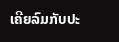ເຄີຍລົມກັບປະ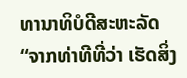ທານາທິບໍດີສະຫະລັດ “ຈາກທ່າທີທີ່ວ່າ ເຮັດສິ່ງ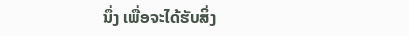ນຶ່ງ ເພື່ອຈະໄດ້ຮັບສິ່ງ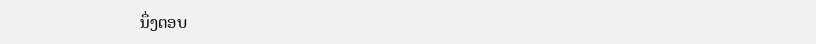ນຶ່ງຕອບ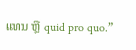ແທນ ຫຼື quid pro quo.”